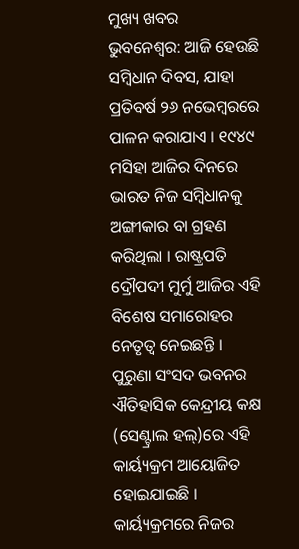ମୁଖ୍ୟ ଖବର
ଭୁବନେଶ୍ୱର: ଆଜି ହେଉଛି ସମ୍ବିଧାନ ଦିବସ, ଯାହା ପ୍ରତିବର୍ଷ ୨୬ ନଭେମ୍ବରରେ ପାଳନ କରାଯାଏ । ୧୯୪୯ ମସିହା ଆଜିର ଦିନରେ ଭାରତ ନିଜ ସମ୍ବିଧାନକୁ ଅଙ୍ଗୀକାର ବା ଗ୍ରହଣ କରିଥିଲା । ରାଷ୍ଟ୍ରପତି ଦ୍ରୌପଦୀ ମୁର୍ମୁ ଆଜିର ଏହି ବିଶେଷ ସମାରୋହର ନେତୃତ୍ୱ ନେଇଛନ୍ତି । ପୁରୁଣା ସଂସଦ ଭବନର ଐତିହାସିକ କେନ୍ଦ୍ରୀୟ କକ୍ଷ (ସେଣ୍ଟ୍ରାଲ ହଲ୍)ରେ ଏହି କାର୍ୟ୍ୟକ୍ରମ ଆୟୋଜିତ ହୋଇଯାଇଛି । କାର୍ୟ୍ୟକ୍ରମରେ ନିଜର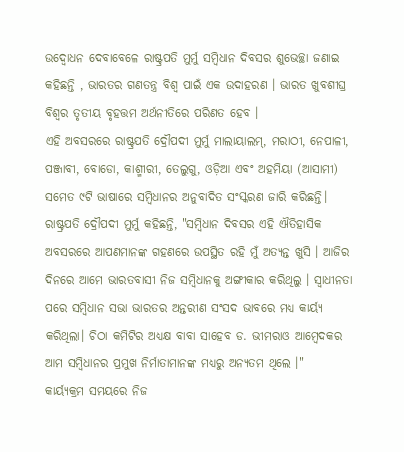ଉଦ୍ବୋଧନ ଦେବାବେଳେ ରାଷ୍ଟ୍ରପତି ମୁର୍ମୁ ସମ୍ବିଧାନ ଦିବସର ଶୁଭେଚ୍ଛା ଜଣାଇ କହିଛନ୍ତି , ଭାରତର ଗଣତନ୍ତ୍ର ବିଶ୍ୱ ପାଇଁ ଏକ ଉଦାହରଣ । ଭାରତ ଖୁବଶୀଘ୍ର ବିଶ୍ୱର ତୃତୀୟ ବୃହତ୍ତମ ଅର୍ଥନୀତିରେ ପରିଣତ ହେବ ।
ଏହି ଅବସରରେ ରାଷ୍ଟ୍ରପତି ଦ୍ରୌପଦୀ ମୁର୍ମୁ ମାଲାୟାଲମ୍, ମରାଠୀ, ନେପାଳୀ, ପଞ୍ଜାବୀ, ବୋଡୋ, କାଶ୍ମୀରୀ, ତେଲୁଗୁ, ଓଡ଼ିଆ ଏବଂ ଅହମିୟା (ଆସାମୀ) ସମେତ ୯ଟି ଭାଷାରେ ସମ୍ବିଧାନର ଅନୁବାଦିତ ସଂସ୍କରଣ ଜାରି କରିଛନ୍ତି। ରାଷ୍ଟ୍ରପତି ଦ୍ରୌପଦୀ ମୁର୍ମୁ କହିଛନ୍ତି, "ସମ୍ବିଧାନ ଦିବସର ଏହି ଐତିହାସିକ ଅବସରରେ ଆପଣମାନଙ୍କ ଗହଣରେ ଉପସ୍ଥିତ ରହି ମୁଁ ଅତ୍ୟନ୍ତ ଖୁସି । ଆଜିର ଦିନରେ ଆମେ ଭାରତବାସୀ ନିଜ ସମ୍ବିଧାନକୁ ଅଙ୍ଗୀକାର କରିଥିଲୁ । ସ୍ୱାଧୀନତା ପରେ ସମ୍ବିଧାନ ସଭା ଭାରତର ଅନ୍ତରୀଣ ସଂସଦ ଭାବରେ ମଧ୍ୟ କାର୍ୟ୍ୟ କରିଥିଲା। ଚିଠା କମିଟିର ଅଧ୍ୟକ୍ଷ ବାବା ସାହେବ ଡ. ଭୀମରାଓ ଆମ୍ବେଦକର ଆମ ସମ୍ବିଧାନର ପ୍ରମୁଖ ନିର୍ମାତାମାନଙ୍କ ମଧ୍ୟରୁ ଅନ୍ୟତମ ଥିଲେ ।"
କାର୍ୟ୍ୟକ୍ରମ ସମୟରେ ନିଜ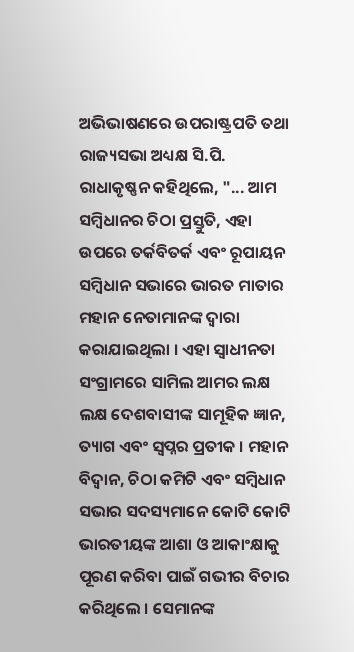ଅଭିଭାଷଣରେ ଉପରାଷ୍ଟ୍ରପତି ତଥା ରାଜ୍ୟସଭା ଅଧ୍ୟକ୍ଷ ସି.ପି. ରାଧାକୃଷ୍ଣନ କହିଥିଲେ, "... ଆମ ସମ୍ବିଧାନର ଚିଠା ପ୍ରସ୍ତୁତି, ଏହା ଉପରେ ତର୍କବିତର୍କ ଏବଂ ରୂପାୟନ ସମ୍ବିଧାନ ସଭାରେ ଭାରତ ମାତାର ମହାନ ନେତାମାନଙ୍କ ଦ୍ୱାରା କରାଯାଇଥିଲା । ଏହା ସ୍ୱାଧୀନତା ସଂଗ୍ରାମରେ ସାମିଲ ଆମର ଲକ୍ଷ ଲକ୍ଷ ଦେଶବାସୀଙ୍କ ସାମୂହିକ ଜ୍ଞାନ, ତ୍ୟାଗ ଏବଂ ସ୍ୱପ୍ନର ପ୍ରତୀକ । ମହାନ ବିଦ୍ୱାନ, ଚିଠା କମିଟି ଏବଂ ସମ୍ବିଧାନ ସଭାର ସଦସ୍ୟମାନେ କୋଟି କୋଟି ଭାରତୀୟଙ୍କ ଆଶା ଓ ଆକାଂକ୍ଷାକୁ ପୂରଣ କରିବା ପାଇଁ ଗଭୀର ବିଚାର କରିଥିଲେ । ସେମାନଙ୍କ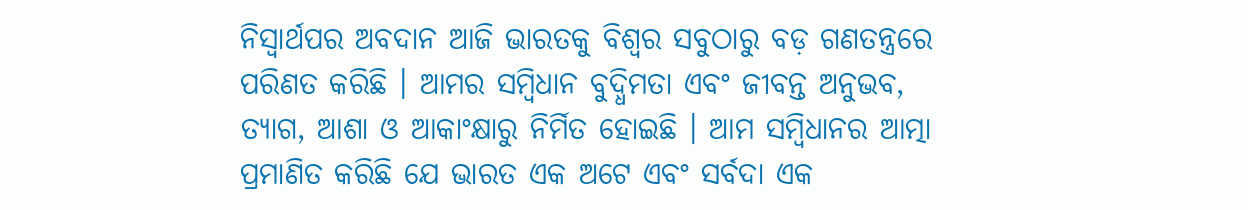ନିସ୍ୱାର୍ଥପର ଅବଦାନ ଆଜି ଭାରତକୁ ବିଶ୍ୱର ସବୁଠାରୁ ବଡ଼ ଗଣତନ୍ତ୍ରରେ ପରିଣତ କରିଛି । ଆମର ସମ୍ବିଧାନ ବୁଦ୍ଧିମତା ଏବଂ ଜୀବନ୍ତ ଅନୁଭବ, ତ୍ୟାଗ, ଆଶା ଓ ଆକାଂକ୍ଷାରୁ ନିର୍ମିତ ହୋଇଛି । ଆମ ସମ୍ବିଧାନର ଆତ୍ମା ପ୍ରମାଣିତ କରିଛି ଯେ ଭାରତ ଏକ ଅଟେ ଏବଂ ସର୍ବଦା ଏକ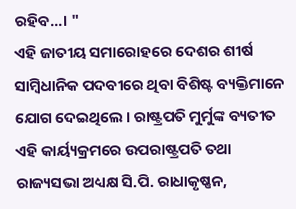ରହିବ...। "
ଏହି ଜାତୀୟ ସମାରୋହରେ ଦେଶର ଶୀର୍ଷ ସାମ୍ବିଧାନିକ ପଦବୀରେ ଥିବା ବିଶିଷ୍ଟ ବ୍ୟକ୍ତିମାନେ ଯୋଗ ଦେଇଥିଲେ । ରାଷ୍ଟ୍ରପତି ମୁର୍ମୁଙ୍କ ବ୍ୟତୀତ ଏହି କାର୍ୟ୍ୟକ୍ରମରେ ଉପରାଷ୍ଟ୍ରପତି ତଥା ରାଜ୍ୟସଭା ଅଧ୍ୟକ୍ଷ ସି.ପି. ରାଧାକୃଷ୍ଣନ,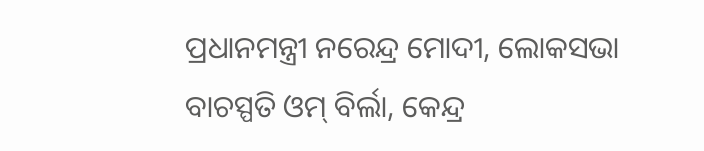ପ୍ରଧାନମନ୍ତ୍ରୀ ନରେନ୍ଦ୍ର ମୋଦୀ, ଲୋକସଭା ବାଚସ୍ପତି ଓମ୍ ବିର୍ଲା, କେନ୍ଦ୍ର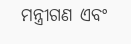ମନ୍ତ୍ରୀଗଣ ଏବଂ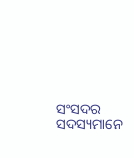ସଂସଦର ସଦସ୍ୟମାନେ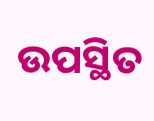ଉପସ୍ଥିତ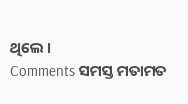ଥିଲେ ।
Comments ସମସ୍ତ ମତାମତ